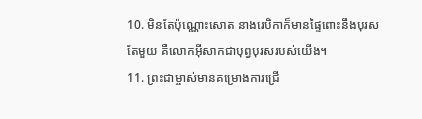10. មិនតែប៉ុណ្ណោះសោត នាងរេបិកាក៏មានផ្ទៃពោះនឹងបុរសតែមួយ គឺលោកអ៊ីសាកជាបុព្វបុរសរបស់យើង។
11. ព្រះជាម្ចាស់មានគម្រោងការជ្រើ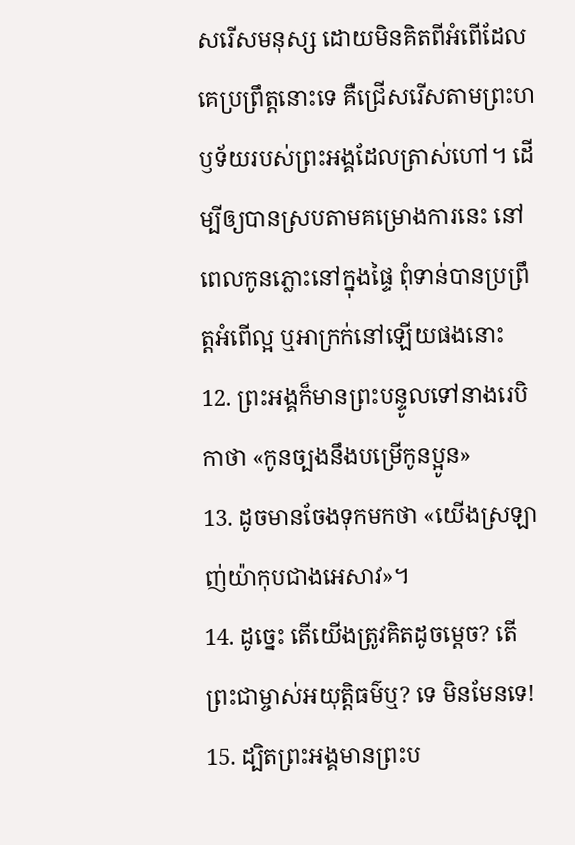សរើសមនុស្ស ដោយមិនគិតពីអំពើដែលគេប្រព្រឹត្តនោះទេ គឺជ្រើសរើសតាមព្រះហឫទ័យរបស់ព្រះអង្គដែលត្រាស់ហៅ។ ដើម្បីឲ្យបានស្របតាមគម្រោងការនេះ នៅពេលកូនភ្លោះនៅក្នុងផ្ទៃ ពុំទាន់បានប្រព្រឹត្តអំពើល្អ ឬអាក្រក់នៅឡើយផងនោះ
12. ព្រះអង្គក៏មានព្រះបន្ទូលទៅនាងរេបិកាថា «កូនច្បងនឹងបម្រើកូនប្អូន»
13. ដូចមានចែងទុកមកថា «យើងស្រឡាញ់យ៉ាកុបជាងអេសាវ»។
14. ដូច្នេះ តើយើងត្រូវគិតដូចម្ដេច? តើព្រះជាម្ចាស់អយុត្ដិធម៌ឬ? ទេ មិនមែនទេ!
15. ដ្បិតព្រះអង្គមានព្រះប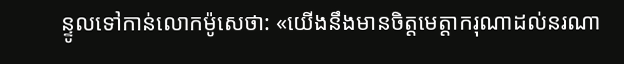ន្ទូលទៅកាន់លោកម៉ូសេថា: «យើងនឹងមានចិត្តមេត្តាករុណាដល់នរណា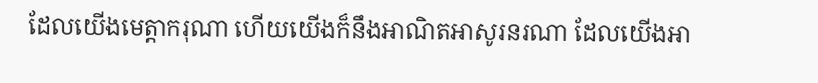ដែលយើងមេត្តាករុណា ហើយយើងក៏នឹងអាណិតអាសូរនរណា ដែលយើងអា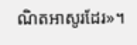ណិតអាសូរដែរ»។